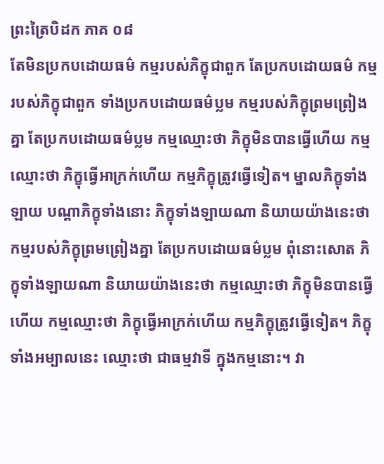ព្រះត្រៃបិដក ភាគ ០៨
តែមិនប្រកបដោយធម៌ កម្មរបស់ភិក្ខុជាពួក តែប្រកបដោយធម៌ កម្មរបស់ភិក្ខុជាពួក ទាំងប្រកបដោយធម៌ប្លម កម្មរបស់ភិក្ខុព្រមព្រៀងគ្នា តែប្រកបដោយធម៌ប្លម កម្មឈ្មោះថា ភិក្ខុមិនបានធ្វើហើយ កម្មឈ្មោះថា ភិក្ខុធ្វើអាក្រក់ហើយ កម្មភិក្ខុត្រូវធ្វើទៀត។ ម្នាលភិក្ខុទាំងឡាយ បណ្តាភិក្ខុទាំងនោះ ភិក្ខុទាំងឡាយណា និយាយយ៉ាងនេះថា កម្មរបស់ភិក្ខុព្រមព្រៀងគ្នា តែប្រកបដោយធម៌ប្លម ពុំនោះសោត ភិក្ខុទាំងឡាយណា និយាយយ៉ាងនេះថា កម្មឈ្មោះថា ភិក្ខុមិនបានធ្វើហើយ កម្មឈ្មោះថា ភិក្ខុធ្វើអាក្រក់ហើយ កម្មភិក្ខុត្រូវធ្វើទៀត។ ភិក្ខុទាំងអម្បាលនេះ ឈ្មោះថា ជាធម្មវាទី ក្នុងកម្មនោះ។ វា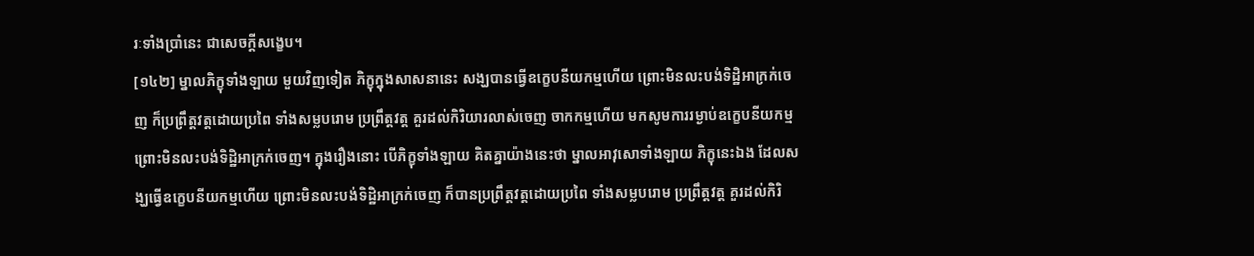រៈទាំងប្រាំនេះ ជាសេចក្តីសង្ខេប។
[១៤២] ម្នាលភិក្ខុទាំងឡាយ មួយវិញទៀត ភិក្ខុក្នុងសាសនានេះ សង្ឃបានធ្វើឧក្ខេបនីយកម្មហើយ ព្រោះមិនលះបង់ទិដ្ឋិអាក្រក់ចេញ ក៏ប្រព្រឹត្តវត្តដោយប្រពៃ ទាំងសម្លបរោម ប្រព្រឹត្តវត្ត គួរដល់កិរិយារលាស់ចេញ ចាកកម្មហើយ មកសូមការរម្ងាប់ឧក្ខេបនីយកម្ម ព្រោះមិនលះបង់ទិដ្ឋិអាក្រក់ចេញ។ ក្នុងរឿងនោះ បើភិក្ខុទាំងឡាយ គិតគ្នាយ៉ាងនេះថា ម្នាលអាវុសោទាំងឡាយ ភិក្ខុនេះឯង ដែលសង្ឃធ្វើឧក្ខេបនីយកម្មហើយ ព្រោះមិនលះបង់ទិដ្ឋិអាក្រក់ចេញ ក៏បានប្រព្រឹត្តវត្តដោយប្រពៃ ទាំងសម្លបរោម ប្រព្រឹត្តវត្ត គួរដល់កិរិ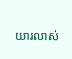យារលាស់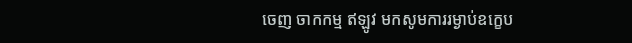ចេញ ចាកកម្ម ឥឡូវ មកសូមការរម្ងាប់ឧក្ខេប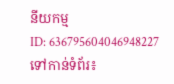នីយកម្ម
ID: 636795604046948227
ទៅកាន់ទំព័រ៖